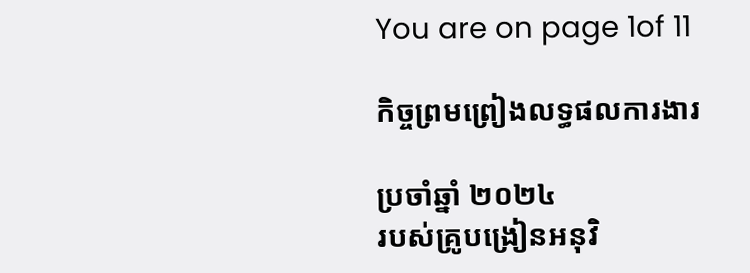You are on page 1of 11

កិច្ចព្រមព្រៀងលទ្ធផលការងារ

ប្រចាំឆ្នាំ ២០២៤
របស់គ្រូបង្រៀនអនុវិ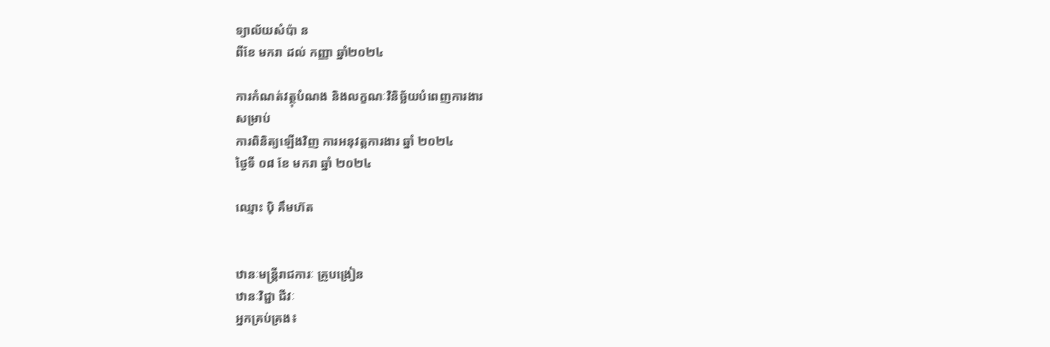ទ្យាល័យសំប៉ា ន
ពីខែ មករា ដល់ កញ្ញា ឆ្នាំ២០២៤

ការកំណត់វត្ថុបំណង និងលក្ខណៈវិនិច្ឆ័យបំពេញការងារ
សម្រាប់
ការពិនិត្យឡើងវិញ ការអនុវត្តការងារ ឆ្នាំ ២០២៤
ថ្ងៃទី ០៨ ខែ មករា ឆ្នាំ ២០២៤

ឈ្មោះ ប៉ិ គឹមហ៊ត


ឋានៈមន្រ្តីរាជការៈ គ្រូបង្រៀន
ឋានៈវិជ្ជា ជីវៈ
អ្នកគ្រប់គ្រង៖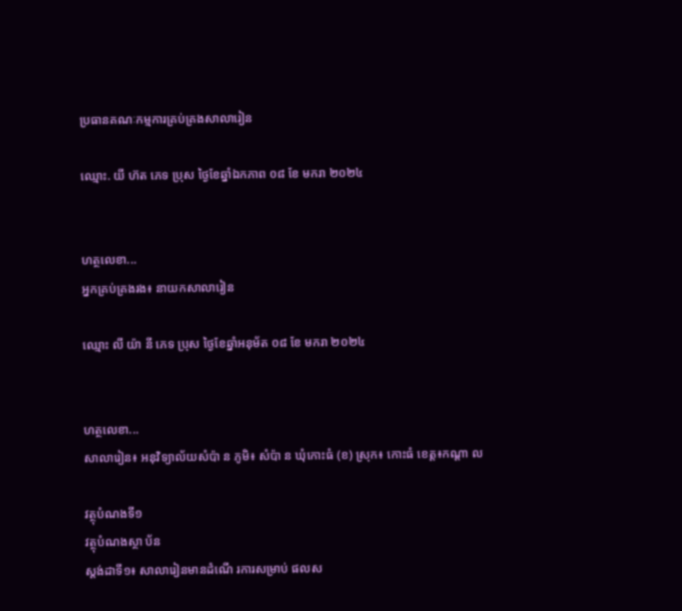ប្រធានគណៈកម្មការគ្រប់គ្រងសាលារៀន

ឈ្មោះ. យី ហ៊ត ភេទ ប្រុស ថ្ងៃខែឆ្នាំឯកភាព ០៨ ខែ មករា ២០២៤


ហត្ថលេខា...
អ្នកគ្រប់គ្រងរង៖ នាយកសាលារៀន

ឈ្មោះ លី យ៉ា នី ភេទ ប្រុស ថ្ងៃខែឆ្នាំអនុម័ត ០៨ ខែ មករា ២០២៤


ហត្ថលេខា...
សាលារៀន៖ អនុវិទ្យាល័យសំប៉ា ន ភូមិ៖ សំប៉ា ន ឃុំកោះធំ (ខ) ស្រុក៖ កោះធំ ខេត្ត៖កណ្តា ល

វត្ថុបំណងទី១
វត្ថុបំណងស្ថា ប័ន
ស្តង់ដាទី១៖ សាលារៀនមានដំណើ រការសម្រាប់ ផលស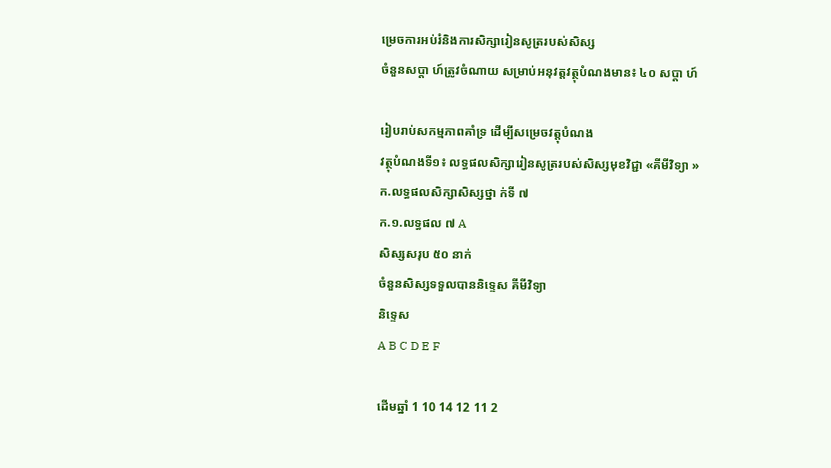ម្រេចការអប់រំនិងការសិក្សារៀនសូត្ររបស់សិស្ស
ចំនួនសប្តា ហ៍ត្រូវចំណាយ សម្រាប់អនុវត្តវត្ថុបំណងមាន៖ ៤០ សប្តា ហ៍

រៀបរាប់សកម្មភាពគាំទ្រ ដើម្បីសម្រេចវត្តុបំណង
វត្ថុបំណងទី១៖ លទ្ធផលសិក្សារៀនសូត្ររបស់សិស្សមុខវិជ្ជា «គីមីវិទ្យា »
ក.លទ្ធផលសិក្សាសិស្សថ្នា ក់ទី ៧
ក.១.លទ្ធផល ៧ A
សិស្សសរុប ៥០ នាក់
ចំនួនសិស្សទទួលបាននិទ្ទេស គីមីវិទ្យា
និទ្ទេស
A B C D E F

ដើមឆ្នាំ 1 10 14 12 11 2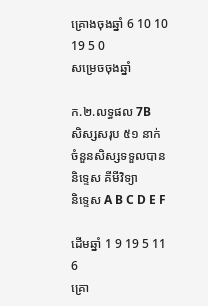គ្រោងចុងឆ្នាំ 6 10 10 19 5 0
សម្រេចចុងឆ្នាំ

ក.២.លទ្ធផល 7B
សិស្សសរុប ៥១ នាក់
ចំនួនសិស្សទទួលបាននិទ្ទេស គីមីវិទ្យា
និទ្ទេស A B C D E F

ដើមឆ្នាំ 1 9 19 5 11 6
គ្រោ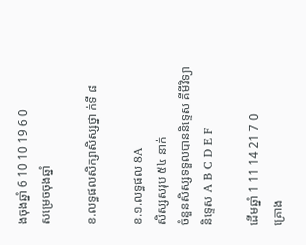ងចុងឆ្នាំ 6 10 10 19 6 0
សម្រេចចុងឆ្នាំ

ខ.លទ្ធផលសិក្សាសិស្សថ្នា ក់ទី ៨

ខ.១.លទ្ធផល 8A
សិស្សសរុប ៥៤ នាក់
ចំនួនសិស្សទទួលបាននិទ្ទេស គីមីវិទ្យា
និទ្ទេស A B C D E F

ដើមឆ្នាំ 1 11 14 21 7 0
គ្រោង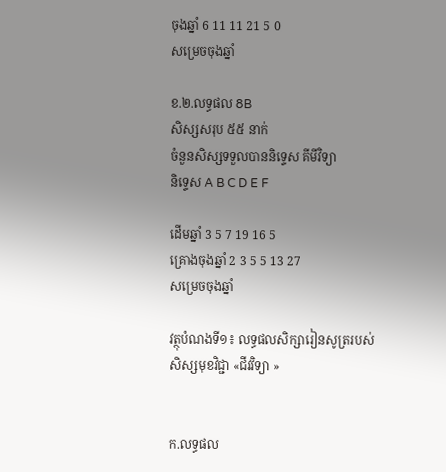ចុងឆ្នាំ 6 11 11 21 5 0
សម្រេចចុងឆ្នាំ

ខ.២.លទ្ធផល 8B
សិស្សសរុប ៥៥ នាក់
ចំនួនសិស្សទទួលបាននិទ្ទេស គីមីវិទ្យា
និទ្ទេស A B C D E F

ដើមឆ្នាំ 3 5 7 19 16 5
គ្រោងចុងឆ្នាំ 2 3 5 5 13 27
សម្រេចចុងឆ្នាំ

វត្ថុបំណងទី១៖ លទ្ធផលសិក្សារៀនសូត្ររបស់សិស្សមុខវិជ្ជា «ជីវវិទ្យា »


ក.លទ្ធផល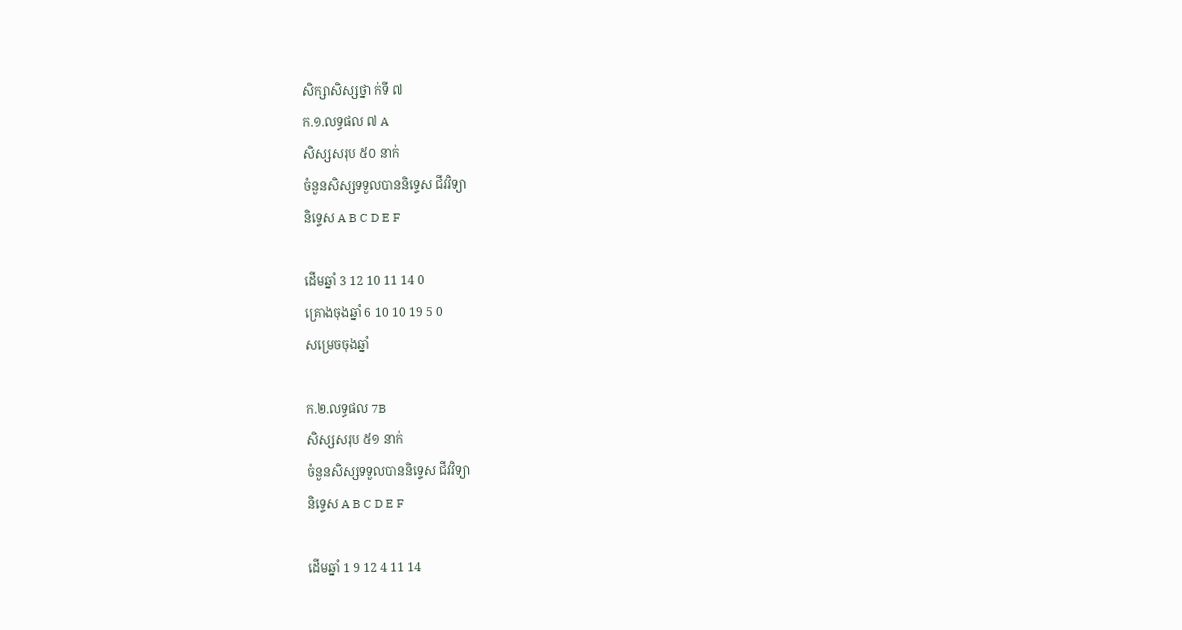សិក្សាសិស្សថ្នា ក់ទី ៧
ក.១.លទ្ធផល ៧ A
សិស្សសរុប ៥០ នាក់
ចំនួនសិស្សទទួលបាននិទ្ទេស ជីវវិទ្យា
និទ្ទេស A B C D E F

ដើមឆ្នាំ 3 12 10 11 14 0
គ្រោងចុងឆ្នាំ 6 10 10 19 5 0
សម្រេចចុងឆ្នាំ

ក.២.លទ្ធផល 7B
សិស្សសរុប ៥១ នាក់
ចំនួនសិស្សទទួលបាននិទ្ទេស ជីវវិទ្យា
និទ្ទេស A B C D E F

ដើមឆ្នាំ 1 9 12 4 11 14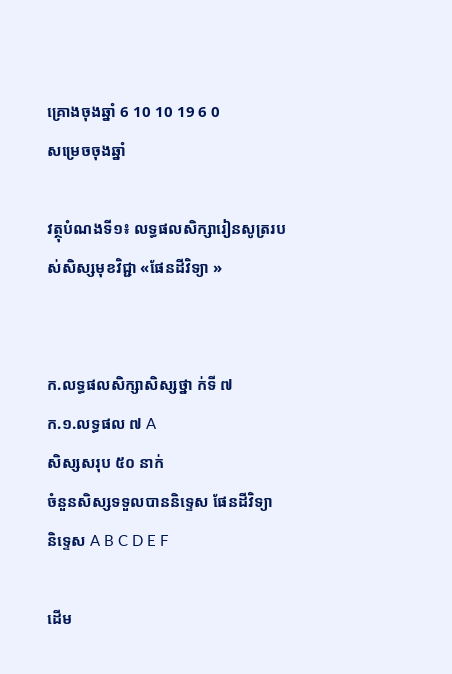គ្រោងចុងឆ្នាំ 6 10 10 19 6 0
សម្រេចចុងឆ្នាំ

វត្ថុបំណងទី១៖ លទ្ធផលសិក្សារៀនសូត្ររបស់សិស្សមុខវិជ្ជា «ផែនដីវិទ្យា »


ក.លទ្ធផលសិក្សាសិស្សថ្នា ក់ទី ៧
ក.១.លទ្ធផល ៧ A
សិស្សសរុប ៥០ នាក់
ចំនួនសិស្សទទួលបាននិទ្ទេស ផែនដីវិទ្យា
និទ្ទេស A B C D E F

ដើម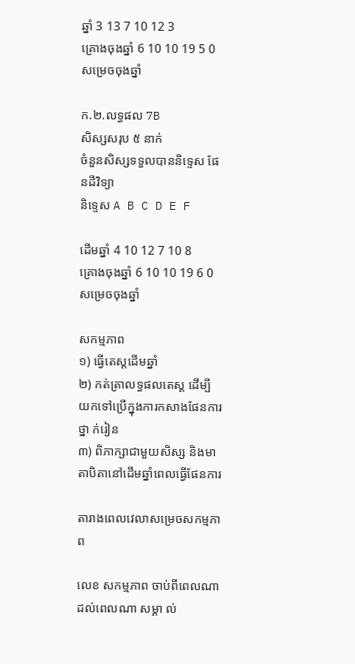ឆ្នាំ 3 13 7 10 12 3
គ្រោងចុងឆ្នាំ 6 10 10 19 5 0
សម្រេចចុងឆ្នាំ

ក.២.លទ្ធផល 7B
សិស្សសរុប ៥ នាក់
ចំនួនសិស្សទទួលបាននិទ្ទេស ផែនដីវិទ្យា
និទ្ទេស A B C D E F

ដើមឆ្នាំ 4 10 12 7 10 8
គ្រោងចុងឆ្នាំ 6 10 10 19 6 0
សម្រេចចុងឆ្នាំ

សកម្មភាព
១) ធ្វើតេស្តដើមឆ្នាំ
២) កត់ត្រាលទ្ធផលតេស្ត ដើម្បីយកទៅប្រើក្នុងការកសាងផែនការថ្នា ក់រៀន
៣) ពិភាក្សាជាមួយសិស្ស និងមាតាបិតានៅដើមឆ្នាំពេលធ្វើផែនការ

តារាងពេលវេលាសម្រេចសកម្មភាព

លេខ សកម្មភាព ចាប់ពីពេលណា ដល់ពេលណា សម្គា ល់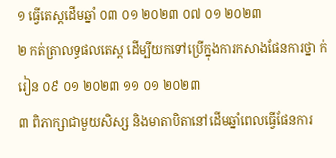១ ធ្វើតេស្តដើមឆ្នាំ ០៣ ០១ ២០២៣ ០៧ ០១ ២០២៣
២ កត់ត្រាលទ្ធផលតេស្ត ដើម្បីយកទៅប្រើក្នុងការកសាងផែនការថ្នា ក់រៀន ០៩ ០១ ២០២៣ ១១ ០១ ២០២៣
៣ ពិភាក្សាជាមួយសិស្ស និងមាតាបិតានៅដើមឆ្នាំពេលធ្វើផែនការ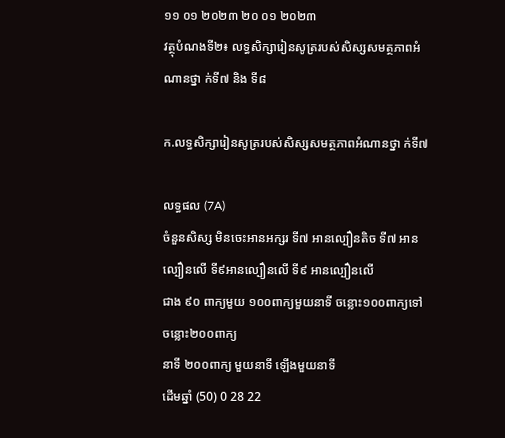១១ ០១ ២០២៣ ២០ ០១ ២០២៣
វត្ថុបំណងទី២៖ លទ្ធសិក្សារៀនសូត្ររបស់សិស្សសមត្ថភាពអំណានថ្នា ក់ទី៧ និង ទី៨

ក.លទ្ធសិក្សារៀនសូត្ររបស់សិស្សសមត្ថភាពអំណានថ្នា ក់ទី៧

លទ្ធផល (7A)
ចំនួនសិស្ស មិនចេះអានអក្សរ ទី៧ អានល្បឿនតិច ទី៧ អានល្បឿនលើ ទី៩អានល្បឿនលើ ទី៩ អានល្បឿនលើ
ជាង ៩០ ពាក្យមួយ ១០០ពាក្យមួយនាទី ចន្លោះ១០០ពាក្យទៅ ចន្លោះ២០០ពាក្យ
នាទី ២០០ពាក្យ មួយនាទី ឡើងមួយនាទី
ដើមឆ្នាំ (50) 0 28 22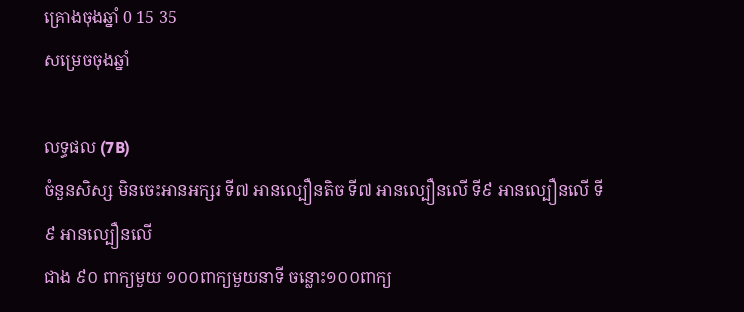គ្រោងចុងឆ្នាំ 0 15 35
សម្រេចចុងឆ្នាំ

លទ្ធផល (7B)
ចំនួនសិស្ស មិនចេះអានអក្សរ ទី៧ អានល្បឿនតិច ទី៧ អានល្បឿនលើ ទី៩ អានល្បឿនលើ ទី៩ អានល្បឿនលើ
ជាង ៩០ ពាក្យមួយ ១០០ពាក្យមួយនាទី ចន្លោះ១០០ពាក្យ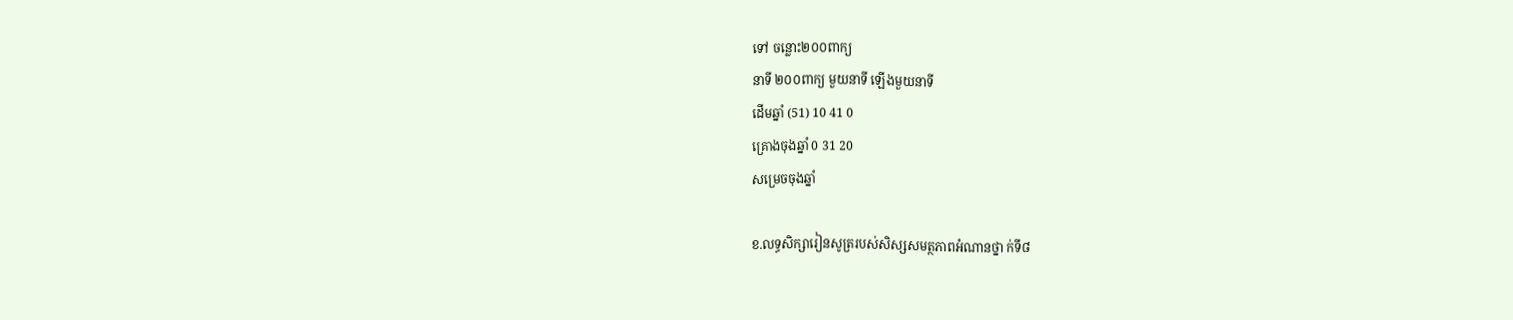ទៅ ចន្លោះ២០០ពាក្យ
នាទី ២០០ពាក្យ មួយនាទី ឡើងមួយនាទី
ដើមឆ្នាំ (51) 10 41 0
គ្រោងចុងឆ្នាំ 0 31 20
សម្រេចចុងឆ្នាំ

ខ.លទ្ធសិក្សារៀនសូត្ររបស់សិស្សសមត្ថភាពអំណានថ្នា ក់ទី៨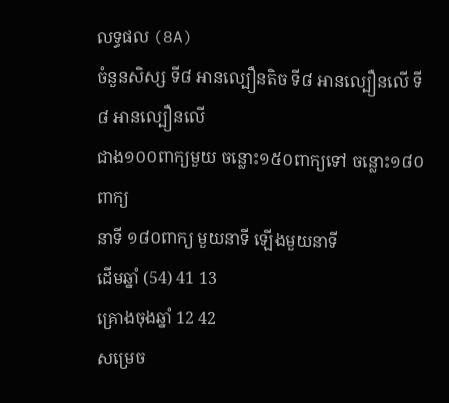លទ្ធផល (8A)
ចំនួនសិស្ស ទី៨ អានល្បឿនតិច ទី៨ អានល្បឿនលើ ទី៨ អានល្បឿនលើ
ជាង១០០ពាក្យមួយ ចន្លោះ១៥០ពាក្យទៅ ចន្លោះ១៨០ពាក្យ
នាទី ១៨០ពាក្យ មួយនាទី ឡើងមួយនាទី
ដើមឆ្នាំ (54) 41 13
គ្រោងចុងឆ្នាំ 12 42
សម្រេច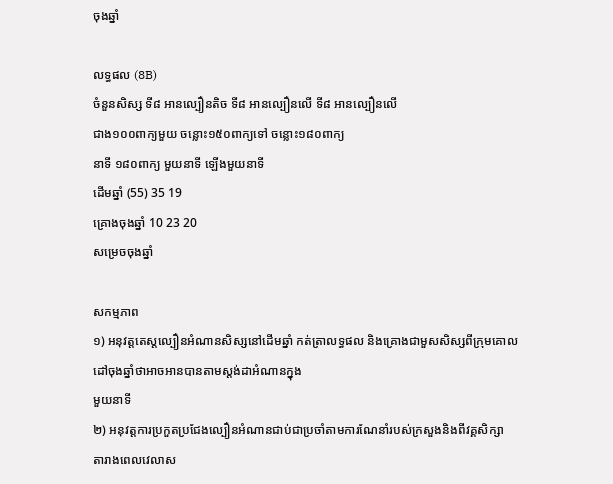ចុងឆ្នាំ

លទ្ធផល (8B)
ចំនួនសិស្ស ទី៨ អានល្បឿនតិច ទី៨ អានល្បឿនលើ ទី៨ អានល្បឿនលើ
ជាង១០០ពាក្យមួយ ចន្លោះ១៥០ពាក្យទៅ ចន្លោះ១៨០ពាក្យ
នាទី ១៨០ពាក្យ មួយនាទី ឡើងមួយនាទី
ដើមឆ្នាំ (55) 35 19
គ្រោងចុងឆ្នាំ 10 23 20
សម្រេចចុងឆ្នាំ

សកម្មភាព
១) អនុវត្តតេស្តល្បឿនអំណានសិស្សនៅដើមឆ្នាំ កត់ត្រាលទ្ធផល និងគ្រោងជាមួសសិស្សពីក្រុមគោលដៅចុងឆ្នាំថាអាចអានបានតាមស្តង់ដាអំណានក្នុង
មួយនាទី
២) អនុវត្តការប្រកួតប្រជែងល្បឿនអំណានជាប់ជាប្រចាំតាមការណែនាំរបស់ក្រសួងនិងពីវគ្គសិក្សា
តារាងពេលវេលាស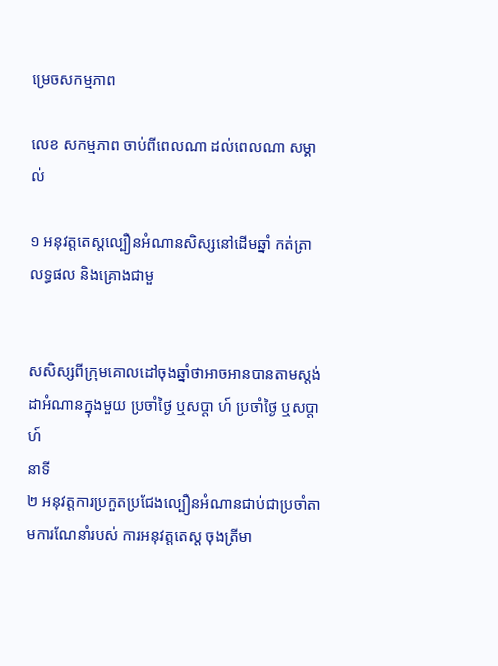ម្រេចសកម្មភាព

លេខ សកម្មភាព ចាប់ពីពេលណា ដល់ពេលណា សម្គា ល់

១ អនុវត្តតេស្តល្បឿនអំណានសិស្សនៅដើមឆ្នាំ កត់ត្រាលទ្ធផល និងគ្រោងជាមួ


សសិស្សពីក្រុមគោលដៅចុងឆ្នាំថាអាចអានបានតាមស្តង់ដាអំណានក្នុងមួយ ប្រចាំថ្ងៃ ឬសប្តា ហ៍ ប្រចាំថ្ងៃ ឬសប្តា ហ៍
នាទី
២ អនុវត្តការប្រកួតប្រជែងល្បឿនអំណានជាប់ជាប្រចាំតាមការណែនាំរបស់ ការអនុវត្តតេស្ត ចុងត្រីមា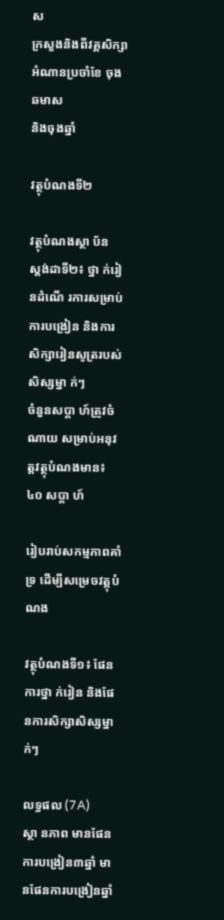ស
ក្រសួងនិងពីវគ្គសិក្សា អំណានប្រចាំខែ ចុងឆមាស
និងចុងឆ្នាំ

វត្ថុបំណងទី២

វត្ថុបំណងស្ថា ប័ន
ស្តង់ដាទី២៖ ថ្នា ក់រៀនដំណើ រការសម្រាប់ការបង្រៀន និងការសិក្សារៀនសូត្ររបស់សិស្សម្នា ក់ៗ
ចំនួនសប្តា ហ៍ត្រូវចំណាយ សម្រាប់អនុវត្តវត្ថុបំណងមាន៖ ៤០ សប្តា ហ៍

រៀបរាប់សកម្មភាពគាំទ្រ ដើម្បីសម្រេចវត្តុបំណង

វត្ថុបំណងទី១៖ ផែនការថ្នា ក់រៀន និងផែនការសិក្សាសិស្សម្នា ក់ៗ

លទ្ធផល (7A)
ស្ថា នភាព មានផែនការបង្រៀន៣ឆ្នាំ មានផែនការបង្រៀនឆ្នាំ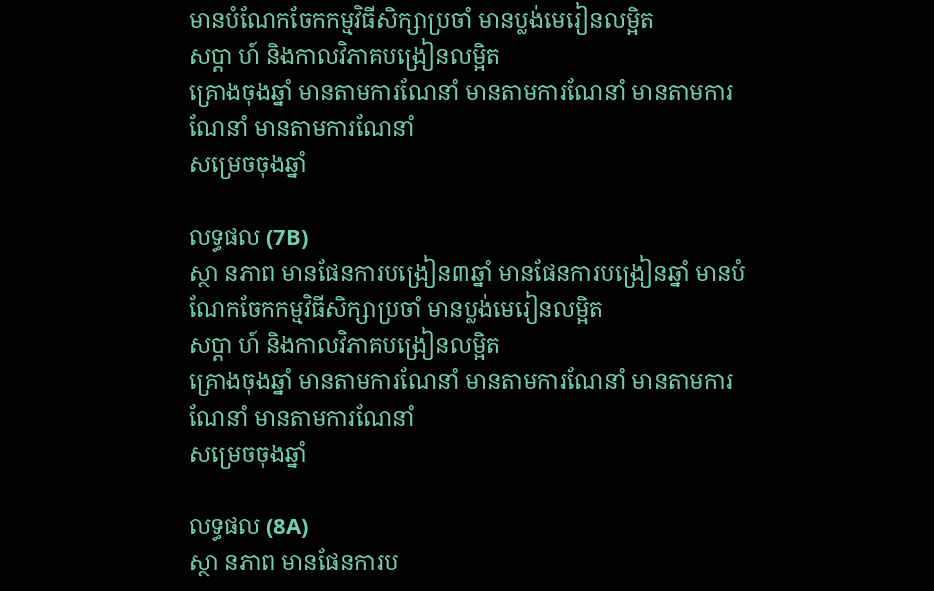មានបំណែកចែកកម្មវិធីសិក្សាប្រចាំ មានប្លង់មេរៀនលម្អិត
សប្តា ហ៍ និងកាលវិភាគបង្រៀនលម្អិត
គ្រោងចុងឆ្នាំ មានតាមការណែនាំ មានតាមការណែនាំ មានតាមការណែនាំ មានតាមការណែនាំ
សម្រេចចុងឆ្នាំ

លទ្ធផល (7B)
ស្ថា នភាព មានផែនការបង្រៀន៣ឆ្នាំ មានផែនការបង្រៀនឆ្នាំ មានបំណែកចែកកម្មវិធីសិក្សាប្រចាំ មានប្លង់មេរៀនលម្អិត
សប្តា ហ៍ និងកាលវិភាគបង្រៀនលម្អិត
គ្រោងចុងឆ្នាំ មានតាមការណែនាំ មានតាមការណែនាំ មានតាមការណែនាំ មានតាមការណែនាំ
សម្រេចចុងឆ្នាំ

លទ្ធផល (8A)
ស្ថា នភាព មានផែនការប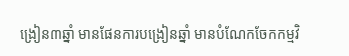ង្រៀន៣ឆ្នាំ មានផែនការបង្រៀនឆ្នាំ មានបំណែកចែកកម្មវិ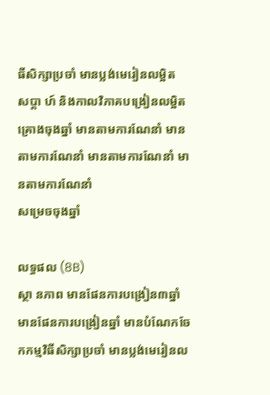ធីសិក្សាប្រចាំ មានប្លង់មេរៀនលម្អិត
សប្តា ហ៍ និងកាលវិភាគបង្រៀនលម្អិត
គ្រោងចុងឆ្នាំ មានតាមការណែនាំ មានតាមការណែនាំ មានតាមការណែនាំ មានតាមការណែនាំ
សម្រេចចុងឆ្នាំ

លទ្ធផល (8B)
ស្ថា នភាព មានផែនការបង្រៀន៣ឆ្នាំ មានផែនការបង្រៀនឆ្នាំ មានបំណែកចែកកម្មវិធីសិក្សាប្រចាំ មានប្លង់មេរៀនល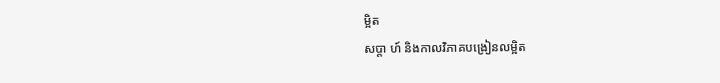ម្អិត
សប្តា ហ៍ និងកាលវិភាគបង្រៀនលម្អិត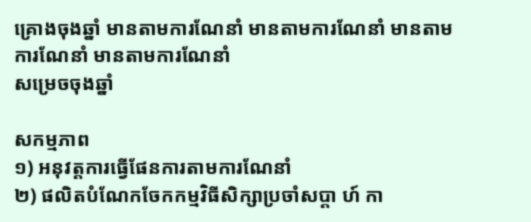គ្រោងចុងឆ្នាំ មានតាមការណែនាំ មានតាមការណែនាំ មានតាមការណែនាំ មានតាមការណែនាំ
សម្រេចចុងឆ្នាំ

សកម្មភាព
១) អនុវត្តការធ្វើផែនការតាមការណែនាំ
២) ផលិតបំណែកចែកកម្មវិធីសិក្សាប្រចាំសប្តា ហ៍ កា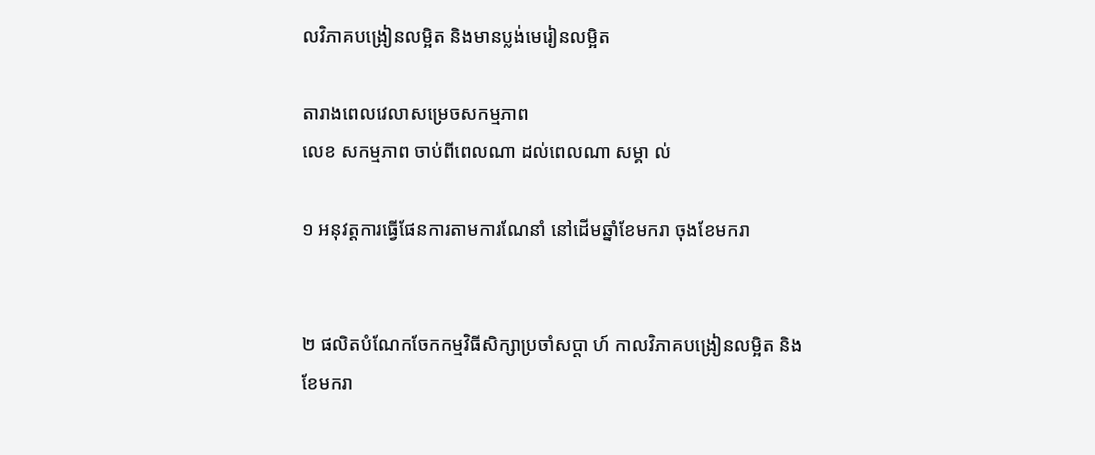លវិភាគបង្រៀនលម្អិត និងមានប្លង់មេរៀនលម្អិត

តារាងពេលវេលាសម្រេចសកម្មភាព
លេខ សកម្មភាព ចាប់ពីពេលណា ដល់ពេលណា សម្គា ល់

១ អនុវត្តការធ្វើផែនការតាមការណែនាំ នៅដើមឆ្នាំខែមករា ចុងខែមករា


២ ផលិតបំណែកចែកកម្មវិធីសិក្សាប្រចាំសប្តា ហ៍ កាលវិភាគបង្រៀនលម្អិត និង
ខែមករា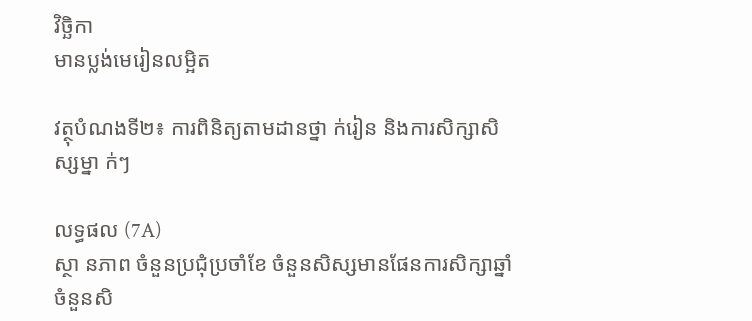វិច្ឆិកា
មានប្លង់មេរៀនលម្អិត

វត្ថុបំណងទី២៖ ការពិនិត្យតាមដានថ្នា ក់រៀន និងការសិក្សាសិស្សម្នា ក់ៗ

លទ្ធផល (7A)
ស្ថា នភាព ចំនួនប្រជុំប្រចាំខែ ចំនួនសិស្សមានផែនការសិក្សាឆ្នាំ ចំនួនសិ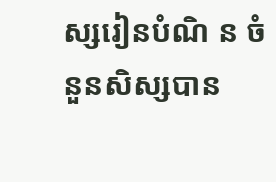ស្សរៀនបំណិ ន ចំនួនសិស្សបាន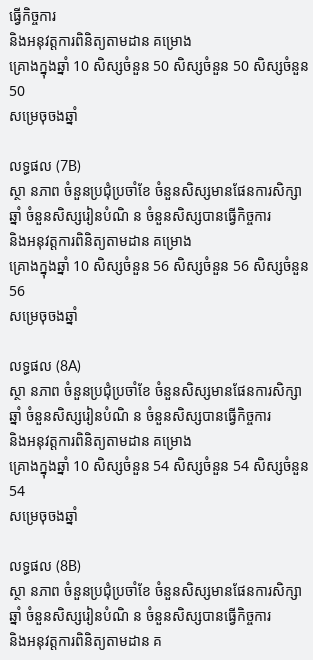ធ្វើកិច្ចការ
និងអនុវត្តការពិនិត្យតាមដាន គម្រោង
គ្រោងក្នុងឆ្នាំ 10 សិស្សចំនួន 50 សិស្សចំនួន 50 សិស្សចំនួន 50
សម្រេចុចងឆ្នាំ

លទ្ធផល (7B)
ស្ថា នភាព ចំនួនប្រជុំប្រចាំខែ ចំនួនសិស្សមានផែនការសិក្សាឆ្នាំ ចំនួនសិស្សរៀនបំណិ ន ចំនួនសិស្សបានធ្វើកិច្ចការ
និងអនុវត្តការពិនិត្យតាមដាន គម្រោង
គ្រោងក្នុងឆ្នាំ 10 សិស្សចំនួន 56 សិស្សចំនួន 56 សិស្សចំនួន 56
សម្រេចុចងឆ្នាំ

លទ្ធផល (8A)
ស្ថា នភាព ចំនួនប្រជុំប្រចាំខែ ចំនួនសិស្សមានផែនការសិក្សាឆ្នាំ ចំនួនសិស្សរៀនបំណិ ន ចំនួនសិស្សបានធ្វើកិច្ចការ
និងអនុវត្តការពិនិត្យតាមដាន គម្រោង
គ្រោងក្នុងឆ្នាំ 10 សិស្សចំនួន 54 សិស្សចំនួន 54 សិស្សចំនួន 54
សម្រេចុចងឆ្នាំ

លទ្ធផល (8B)
ស្ថា នភាព ចំនួនប្រជុំប្រចាំខែ ចំនួនសិស្សមានផែនការសិក្សាឆ្នាំ ចំនួនសិស្សរៀនបំណិ ន ចំនួនសិស្សបានធ្វើកិច្ចការ
និងអនុវត្តការពិនិត្យតាមដាន គ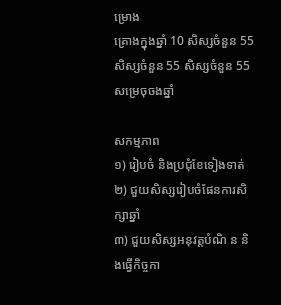ម្រោង
គ្រោងក្នុងឆ្នាំ 10 សិស្សចំនួន 55 សិស្សចំនួន 55 សិស្សចំនួន 55
សម្រេចុចងឆ្នាំ

សកម្មភាព
១) រៀបចំ និងប្រជុំខែទៀងទាត់
២) ជួយសិស្សរៀបចំផែនការសិក្សាឆ្នាំ
៣) ជួយសិស្សអនុវត្តបំណិ ន និងធ្វើកិច្ចកា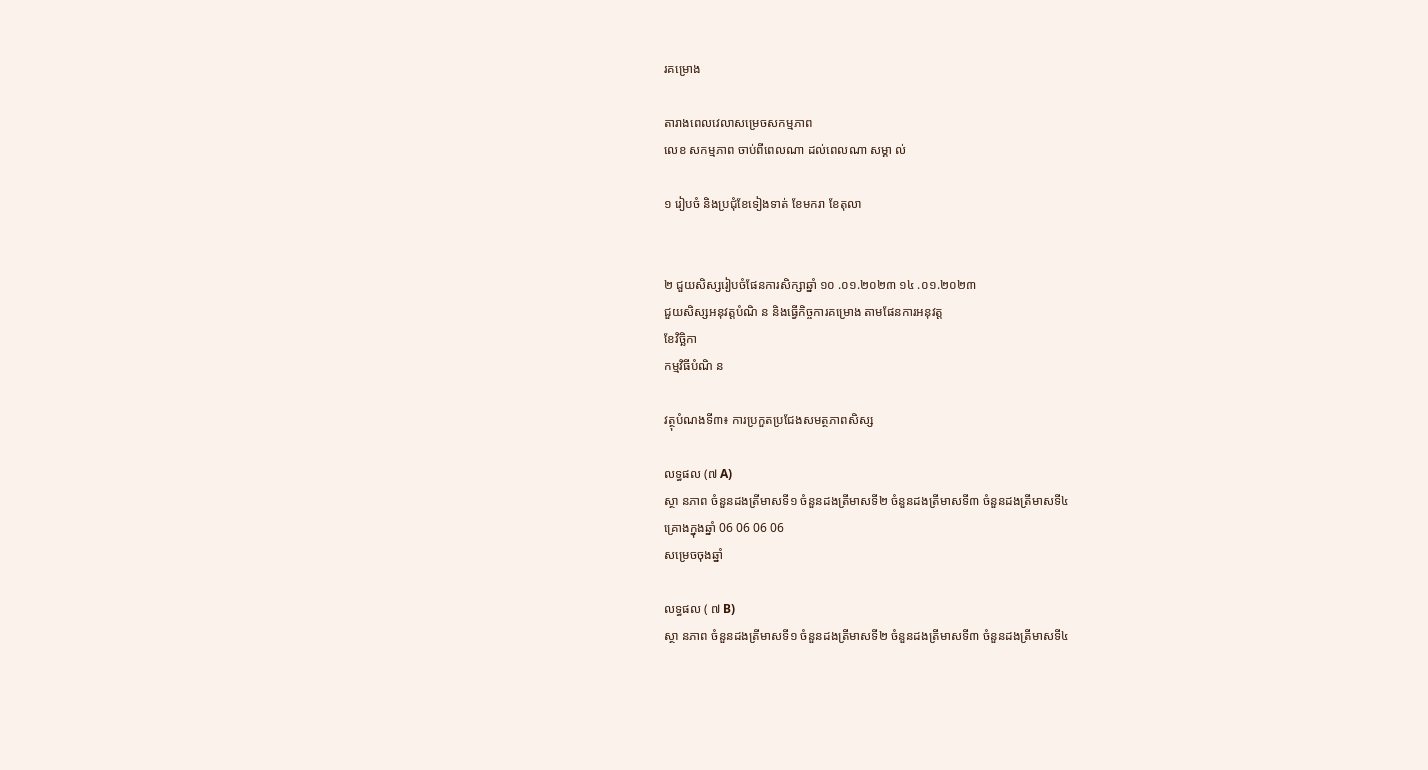រគម្រោង

តារាងពេលវេលាសម្រេចសកម្មភាព
លេខ សកម្មភាព ចាប់ពីពេលណា ដល់ពេលណា សម្គា ល់

១ រៀបចំ និងប្រជុំខែទៀងទាត់ ខែមករា ខែតុលា


២ ជួយសិស្សរៀបចំផែនការសិក្សាឆ្នាំ ១០ .០១.២០២៣ ១៤ .០១.២០២៣
ជួយសិស្សអនុវត្តបំណិ ន និងធ្វើកិច្ចការគម្រោង តាមផែនការអនុវត្ត
ខែវិច្ឆិកា
កម្មវិធីបំណិ ន

វត្ថុបំណងទី៣៖ ការប្រកួតប្រជែងសមត្ថភាពសិស្ស

លទ្ធផល (៧ A)
ស្ថា នភាព ចំនួនដងត្រីមាសទី១ ចំនួនដងត្រីមាសទី២ ចំនួនដងត្រីមាសទី៣ ចំនួនដងត្រីមាសទី៤
គ្រោងក្នុងឆ្នាំ 06 06 06 06
សម្រេចចុងឆ្នាំ

លទ្ធផល ( ៧ B)
ស្ថា នភាព ចំនួនដងត្រីមាសទី១ ចំនួនដងត្រីមាសទី២ ចំនួនដងត្រីមាសទី៣ ចំនួនដងត្រីមាសទី៤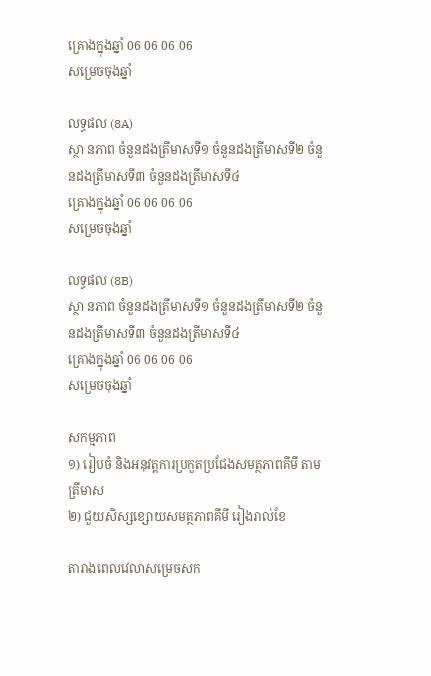គ្រោងក្នុងឆ្នាំ 06 06 06 06
សម្រេចចុងឆ្នាំ

លទ្ធផល (8A)
ស្ថា នភាព ចំនួនដងត្រីមាសទី១ ចំនួនដងត្រីមាសទី២ ចំនួនដងត្រីមាសទី៣ ចំនួនដងត្រីមាសទី៤
គ្រោងក្នុងឆ្នាំ 06 06 06 06
សម្រេចចុងឆ្នាំ

លទ្ធផល (8B)
ស្ថា នភាព ចំនួនដងត្រីមាសទី១ ចំនួនដងត្រីមាសទី២ ចំនួនដងត្រីមាសទី៣ ចំនួនដងត្រីមាសទី៤
គ្រោងក្នុងឆ្នាំ 06 06 06 06
សម្រេចចុងឆ្នាំ

សកម្មភាព
១) រៀបចំ និងអនុវត្តការប្រកួតប្រជែងសមត្ថភាពគីមី តាមត្រីមាស
២) ជួយសិស្សខ្សោយសមត្ថភាពគីមី រៀងរាល់ខែ

តារាងពេលវេលាសម្រេចសក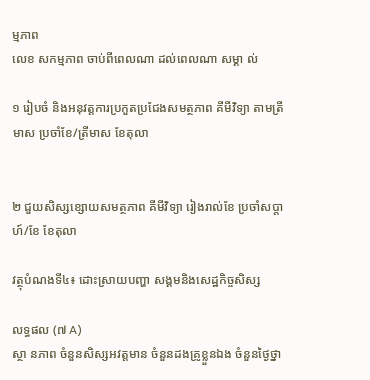ម្មភាព
លេខ សកម្មភាព ចាប់ពីពេលណា ដល់ពេលណា សម្គា ល់

១ រៀបចំ និងអនុវត្តការប្រកួតប្រជែងសមត្ថភាព គីមីវិទ្យា តាមត្រីមាស ប្រចាំខែ/ត្រីមាស ខែតុលា


២ ជួយសិស្សខ្សោយសមត្ថភាព គីមីវិទ្យា រៀងរាល់ខែ ប្រចាំសប្តា ហ៍/ខែ ខែតុលា

វត្ថុបំណងទី៤៖ ដោះស្រាយបញ្ហា សង្គមនិងសេដ្ឋកិច្ចសិស្ស

លទ្ធផល (៧ A)
ស្ថា នភាព ចំនួនសិស្សអវត្តមាន ចំនួនដងគ្រូខ្លួនឯង ចំនួនថ្ងៃថ្នា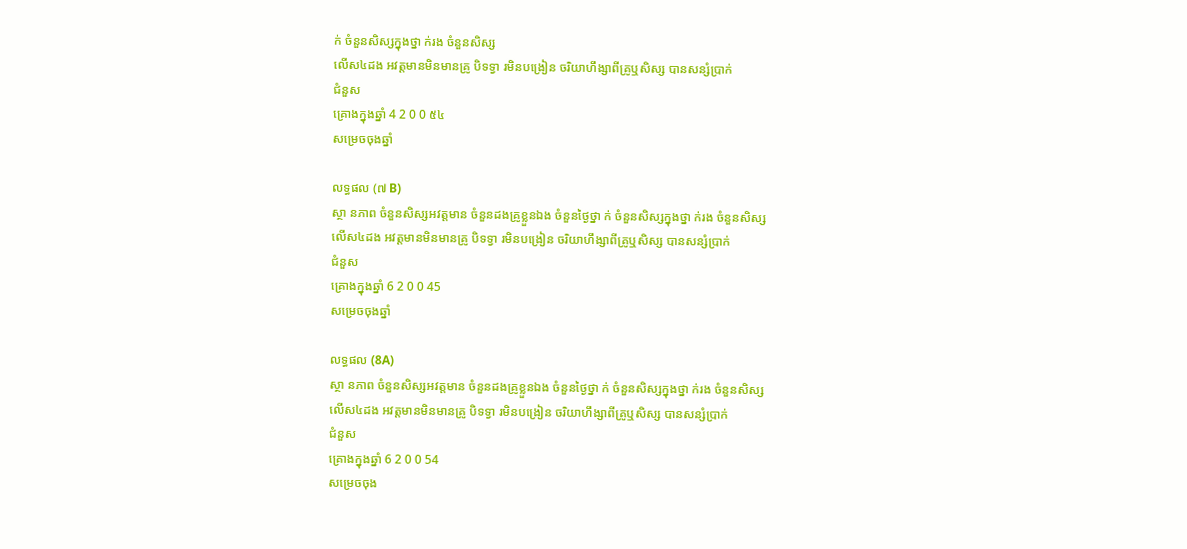ក់ ចំនួនសិស្សក្នុងថ្នា ក់រង ចំនួនសិស្ស
លើស៤ដង អវត្តមានមិនមានគ្រូ បិទទ្វា រមិនបង្រៀន ចរិយាហឹង្សាពីគ្រូឬសិស្ស បានសន្សំប្រាក់
ជំនួស
គ្រោងក្នុងឆ្នាំ 4 2 0 0 ៥៤
សម្រេចចុងឆ្នាំ

លទ្ធផល (៧ B)
ស្ថា នភាព ចំនួនសិស្សអវត្តមាន ចំនួនដងគ្រូខ្លួនឯង ចំនួនថ្ងៃថ្នា ក់ ចំនួនសិស្សក្នុងថ្នា ក់រង ចំនួនសិស្ស
លើស៤ដង អវត្តមានមិនមានគ្រូ បិទទ្វា រមិនបង្រៀន ចរិយាហឹង្សាពីគ្រូឬសិស្ស បានសន្សំប្រាក់
ជំនួស
គ្រោងក្នុងឆ្នាំ 6 2 0 0 45
សម្រេចចុងឆ្នាំ

លទ្ធផល (8A)
ស្ថា នភាព ចំនួនសិស្សអវត្តមាន ចំនួនដងគ្រូខ្លួនឯង ចំនួនថ្ងៃថ្នា ក់ ចំនួនសិស្សក្នុងថ្នា ក់រង ចំនួនសិស្ស
លើស៤ដង អវត្តមានមិនមានគ្រូ បិទទ្វា រមិនបង្រៀន ចរិយាហឹង្សាពីគ្រូឬសិស្ស បានសន្សំប្រាក់
ជំនួស
គ្រោងក្នុងឆ្នាំ 6 2 0 0 54
សម្រេចចុង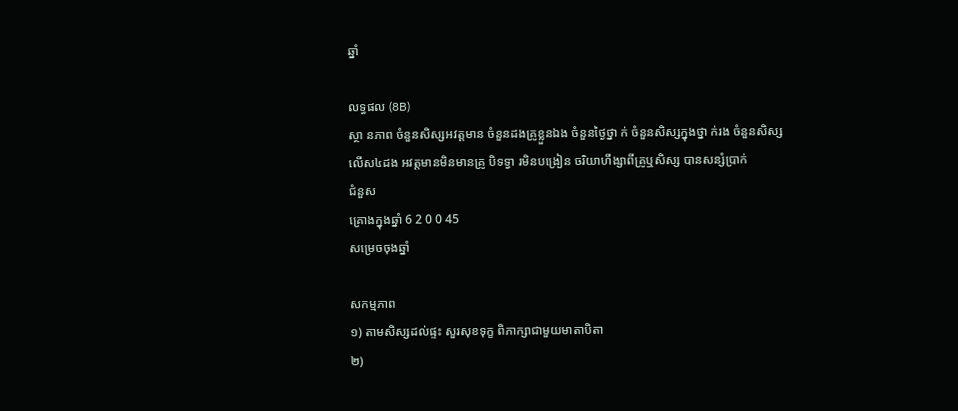ឆ្នាំ

លទ្ធផល (8B)
ស្ថា នភាព ចំនួនសិស្សអវត្តមាន ចំនួនដងគ្រូខ្លួនឯង ចំនួនថ្ងៃថ្នា ក់ ចំនួនសិស្សក្នុងថ្នា ក់រង ចំនួនសិស្ស
លើស៤ដង អវត្តមានមិនមានគ្រូ បិទទ្វា រមិនបង្រៀន ចរិយាហឹង្សាពីគ្រូឬសិស្ស បានសន្សំប្រាក់
ជំនួស
គ្រោងក្នុងឆ្នាំ 6 2 0 0 45
សម្រេចចុងឆ្នាំ

សកម្មភាព
១) តាមសិស្សដល់ផ្ទះ សួរសុខទុក្ខ ពិភាក្សាជាមួយមាតាបិតា
២)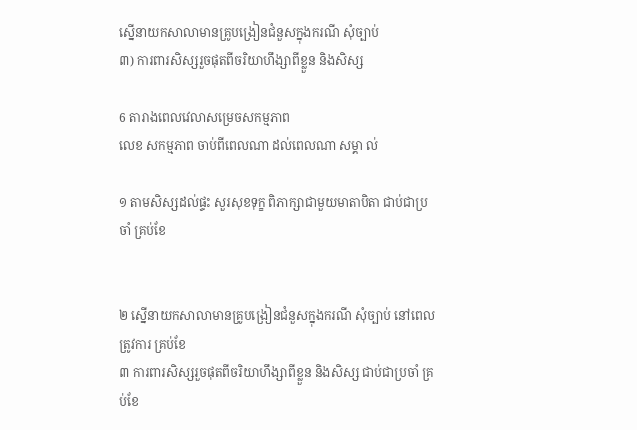ស្នើនាយកសាលាមានគ្រូបង្រៀនជំនួសក្នុងករណី សុំច្បាប់
៣) ការពារសិស្សរួចផុតពីចរិយាហឹង្សាពីខ្លួន និងសិស្ស

6 តារាងពេលវេលាសម្រេចសកម្មភាព
លេខ សកម្មភាព ចាប់ពីពេលណា ដល់ពេលណា សម្គា ល់

១ តាមសិស្សដល់ផ្ទះ សួរសុខទុក្ខ ពិភាក្សាជាមួយមាតាបិតា ជាប់ជាប្រចាំ គ្រប់ខែ


២ ស្នើនាយកសាលាមានគ្រូបង្រៀនជំនួសក្នុងករណី សុំច្បាប់ នៅពេលត្រូវការ គ្រប់ខែ
៣ ការពារសិស្សរួចផុតពីចរិយាហឹង្សាពីខ្លួន និងសិស្ស ជាប់ជាប្រចាំ គ្រប់ខែ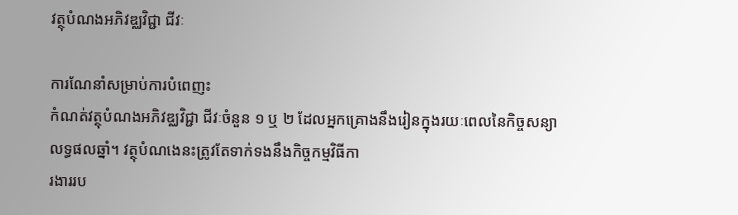វត្ថុបំណងអភិវឌ្ឈវិជ្ជា ជីវៈ

ការណែនាំសម្រាប់ការបំពេញះ
កំណត់វត្ថុបំណងអភិវឌ្ឈវិជ្ជា ជីវៈចំនួន ១ ឬ ២ ដែលអ្នកគ្រោងនឹងរៀនក្នុងរយៈពេលនៃកិច្ចសន្យាលទ្ធផលឆ្នាំ។ វត្ថុបំណងេនះត្រូវតែទាក់ទងនឹងកិច្ចកម្មវិធីកា
រងាររប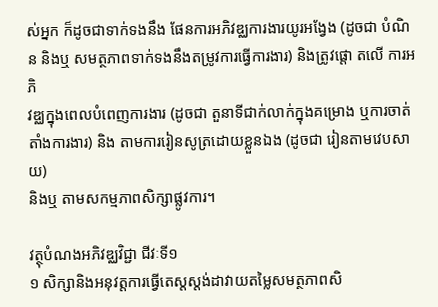ស់អ្នក ក៏ដូចជាទាក់ទងនឹង ផែនការអភិវឌ្ឈការងារយូរអង្វែង (ដូចជា បំណិ ន និងឬ សមត្ថភាពទាក់ទងនឹងតម្រូវការធ្វើការងារ) និងត្រូវផ្តោ តលើ ការអភិ
វឌ្ឈក្នុងពេលបំពេញការងារ (ដូចជា តួនាទីជាក់លាក់ក្នុងគម្រោង ឬការចាត់តាំងការងារ) និង តាមការរៀនសូត្រដោយខ្លួនឯង (ដូចជា រៀនតាមវេបសាយ)
និងឬ តាមសកម្មភាពសិក្សាផ្លូវការ។

វត្ថុបំណងអភិវឌ្ឈវិជ្ជា ជីវៈទី១
១ សិក្សានិងអនុវត្តការធ្វើតេស្តស្តង់ដាវាយតម្លៃសមត្ថភាពសិ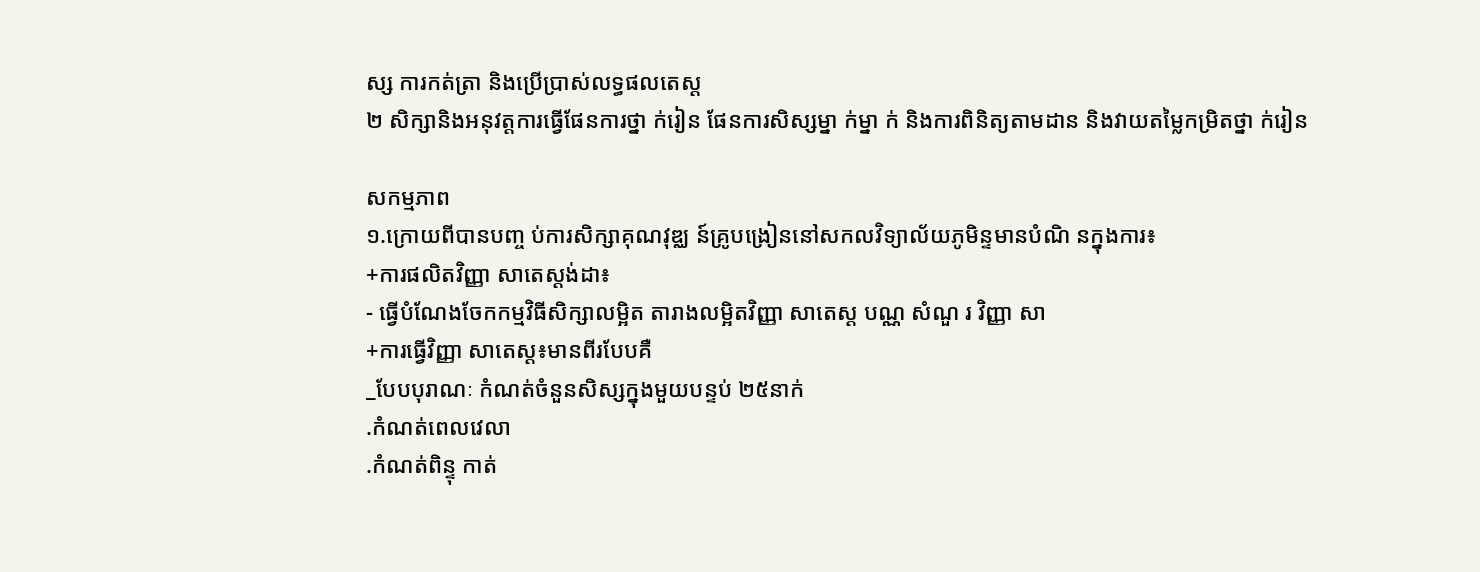ស្ស ការកត់ត្រា និងប្រើប្រាស់លទ្ធផលតេស្ត
២ សិក្សានិងអនុវត្តការធ្វើផែនការថ្នា ក់រៀន ផែនការសិស្សម្នា ក់ម្នា ក់ និងការពិនិត្យតាមដាន និងវាយតម្លៃកម្រិតថ្នា ក់រៀន

សកម្មភាព
១.ក្រោយពីបានបញ្ច ប់ការសិក្សាគុណវុឌ្ឈ ន៍គ្រូបង្រៀននៅសកលវិទ្យាល័យភូមិន្ទមានបំណិ នក្នុងការ៖
+ការផលិតវិញ្ញា សាតេស្តង់ដា៖
- ធ្វើបំណែងចែកកម្មវិធីសិក្សាលម្អិត តារាងលម្អិតវិញ្ញា សាតេស្ត បណ្ណ សំណួ រ វិញ្ញា សា
+ការធ្វើវិញ្ញា សាតេស្ត៖មានពីរបែបគឺ
_បែបបុរាណៈ កំណត់ចំនួនសិស្សក្នុងមួយបន្ទប់ ២៥នាក់
.កំណត់ពេលវេលា
.កំណត់ពិន្ទុ កាត់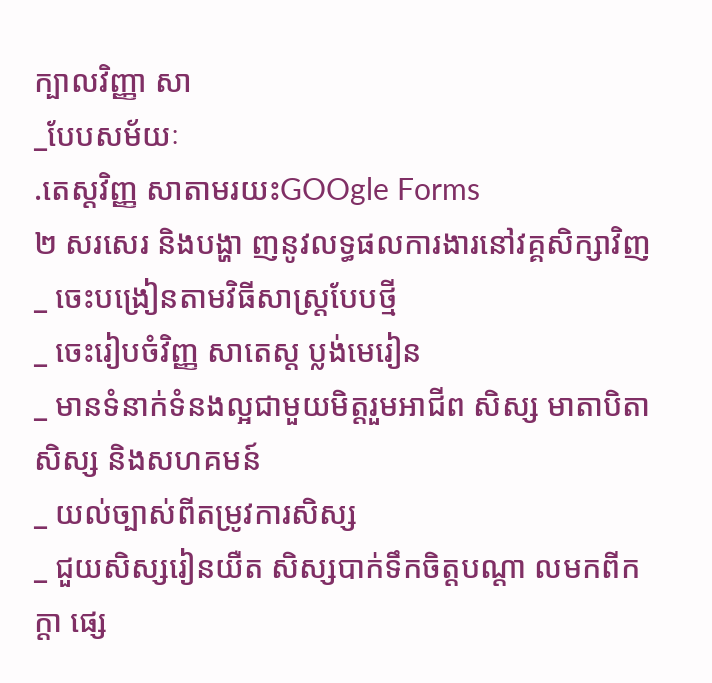ក្បាលវិញ្ញា សា
_បែបសម័យៈ
.តេស្តវិញ្ញ សាតាមរយះGOOgle Forms
២ សរសេរ និងបង្ហា ញនូវលទ្ធផលការងារនៅវគ្គសិក្សាវិញ
_ ចេះបង្រៀនតាមវិធីសាស្រ្តបែបថ្មី
_ ចេះរៀបចំវិញ្ញ សាតេស្ត ប្លង់មេរៀន
_ មានទំនាក់ទំនងល្អជាមួយមិត្តរួមអាជីព សិស្ស មាតាបិតាសិស្ស និងសហគមន៍
_ យល់ច្បាស់ពីតម្រូវការសិស្ស
_ ជួយសិស្សរៀនយឺត សិស្សបាក់ទឹកចិត្តបណ្តា លមកពីកក្តា ផ្សេ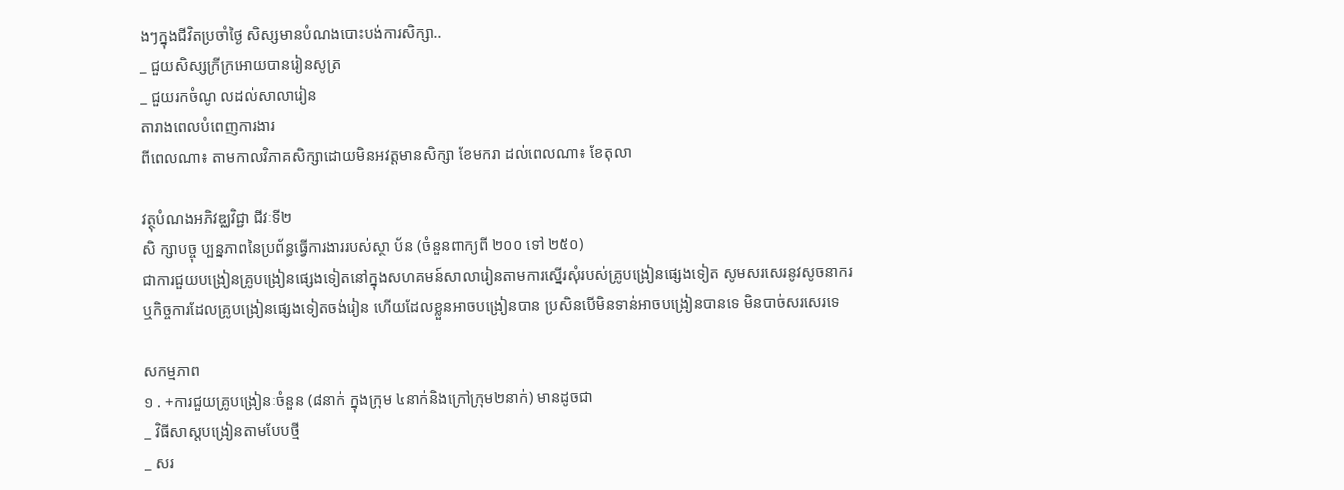ងៗក្នុងជីវិតប្រចាំថ្ងៃ សិស្សមានបំណងបោះបង់ការសិក្សា..
_ ជួយសិស្សក្រីក្រអោយបានរៀនសូត្រ
_ ជួយរកចំណូ លដល់សាលារៀន
តារាងពេលបំពេញការងារ
ពីពេលណា៖ តាមកាលវិភាគសិក្សាដោយមិនអវត្តមានសិក្សា ខែមករា ដល់ពេលណា៖ ខែតុលា

វត្ថុបំណងអភិវឌ្ឈវិជ្ជា ជីវៈទី២
សិ ក្សាបច្ចុ ប្បន្នភាពនៃប្រព័ន្ធធ្វើការងាររបស់ស្ថា ប័ន (ចំនួនពាក្យពី ២០០ ទៅ ២៥០)
ជាការជួយបង្រៀនគ្រូបង្រៀនផ្សេងទៀតនៅក្នុងសហគមន៍សាលារៀនតាមការស្នើរសុំរបស់គ្រូបង្រៀនផ្សេងទៀត សូមសរសេរនូវសូចនាករ
ឬកិច្ចការដែលគ្រូបង្រៀនផ្សេងទៀតចង់រៀន ហើយដែលខ្លួនអាចបង្រៀនបាន ប្រសិនបើមិនទាន់អាចបង្រៀនបានទេ មិនបាច់សរសេរទេ

សកម្មភាព
១ . +ការជួយគ្រូបង្រៀនៈចំនួន (៨នាក់ ក្នុងក្រុម ៤នាក់និងក្រៅក្រុម២នាក់) មានដូចជា
_ វិធីសាស្តបង្រៀនតាមបែបថ្មី
_ សរ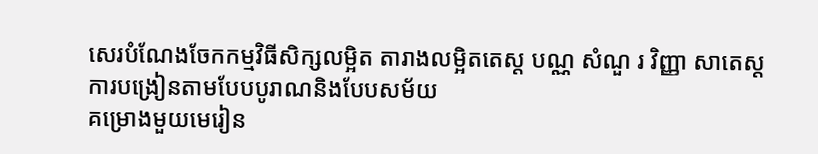សេរបំណែងចែកកម្មវិធីសិក្សលម្អិត តារាងលម្អិតតេស្ត បណ្ណ សំណួ រ វិញ្ញា សាតេស្តការបង្រៀនតាមបែបបូរាណនិងបែបសម័យ
គម្រោងមួយមេរៀន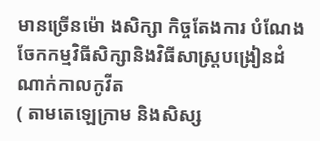មានច្រើនម៉ោ ងសិក្សា កិច្ចតែងការ បំណែងចែកកម្មវិធីសិក្សានិងវិធីសាស្រ្តបង្រៀនដំណាក់កាលកូវីត
( តាមតេឡេក្រាម និងសិស្ស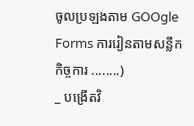ចូលប្រឡងតាម GOOgle Forms ការរៀនតាមសន្លឹកកិច្ចការ ........)
_ បង្រើតវិ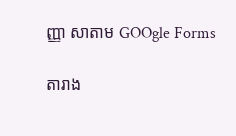ញ្ញា សាតាម GOOgle Forms

តារាង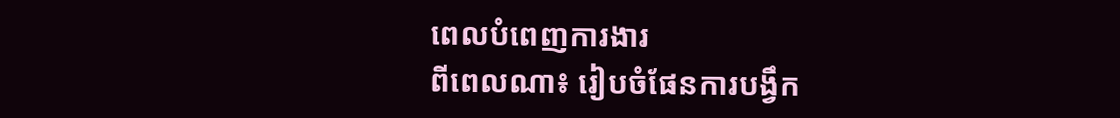ពេលបំពេញការងារ
ពីពេលណា៖ រៀបចំផែនការបង្វឹក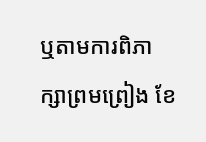ឬតាមការពិភាក្សាព្រមព្រៀង ខែ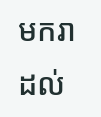មករា ដល់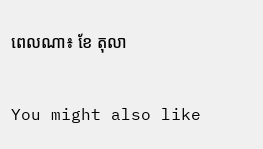ពេលណា៖ ខែ តុលា

You might also like